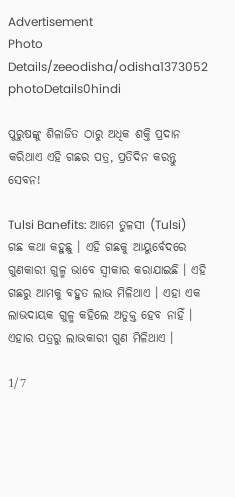Advertisement
Photo Details/zeeodisha/odisha1373052
photoDetails0hindi

ପୁରୁଷଙ୍କୁ ଶିଳାଜିତ ଠାରୁ ଅଧିକ ଶକ୍ତି ପ୍ରଦାନ କରିଥାଏ ଏହି ଗଛର ପତ୍ର, ପ୍ରତିଦିନ କରନ୍ତୁ ସେବନ!

Tulsi Banefits: ଆମେ ତୁଳସୀ (Tulsi) ଗଛ କଥା କହୁଛୁ । ଏହି ଗଛକୁ ଆୟୁର୍ବେଦରେ ଗୁଣକାରୀ ଗୁଳ୍ମ ଭାବେ ସ୍ୱୀକାର କରାଯାଇଛି । ଏହି ଗଛରୁ ଆମକୁ ବହୁତ ଲାଭ ମିଳିଥାଏ । ଏହା ଏକ ଲାଭଦାୟକ ଗୁଳ୍ମ କହିଲେ ଅତୁକ୍ତ ହେବ ନାହିଁ । ଏହାର ପତ୍ରରୁ ଲାଭକାରୀ ଗୁଣ ମିଳିଥାଏ ।

1/7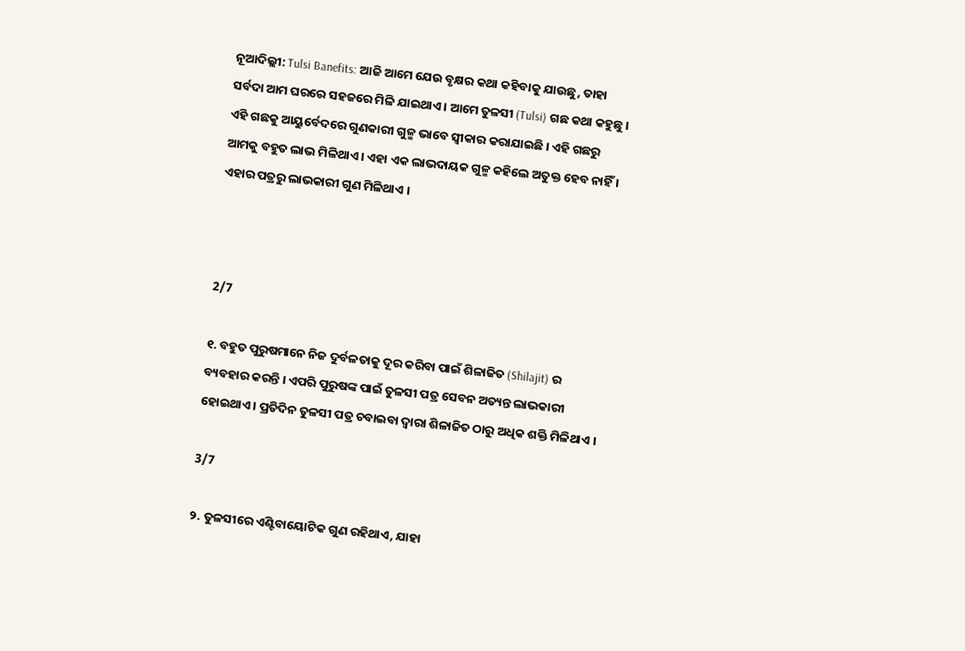ନୂଆଦିଲ୍ଲୀ: Tulsi Banefits: ଆଜି ଆମେ ଯେଉ ବୃକ୍ଷର କଥା କହିବାକୁ ଯାଉଛୁ, ତାହା ସର୍ବଦା ଆମ ଘରରେ ସହଜରେ ମିଳି ଯାଇଥାଏ । ଆମେ ତୁଳସୀ (Tulsi) ଗଛ କଥା କହୁଛୁ । ଏହି ଗଛକୁ ଆୟୁର୍ବେଦରେ ଗୁଣକାରୀ ଗୁଳ୍ମ ଭାବେ ସ୍ୱୀକାର କରାଯାଇଛି । ଏହି ଗଛରୁ ଆମକୁ ବହୁତ ଲାଭ ମିଳିଥାଏ । ଏହା ଏକ ଲାଭଦାୟକ ଗୁଳ୍ମ କହିଲେ ଅତୁକ୍ତ ହେବ ନାହିଁ । ଏହାର ପତ୍ରରୁ ଲାଭକାରୀ ଗୁଣ ମିଳିଥାଏ ।



2/7

୧. ବହୁତ ପୁରୁଷମାନେ ନିଜ ଦୁର୍ବଳତାକୁ ଦୂର କରିବା ପାଇଁ ଶିଳାଜିତ (Shilajit) ର ବ୍ୟବହାର କରନ୍ତି । ଏପରି ପୁରୁଷଙ୍କ ପାଇଁ ତୁଳସୀ ପତ୍ର ସେବନ ଅତ୍ୟନ୍ତ ଲାଭକାରୀ ହୋଇଥାଏ । ପ୍ରତିଦିନ ତୁଳସୀ ପତ୍ର ଚବାଇବା ଦ୍ୱାରା ଶିଳାଜିତ ଠାରୁ ଅଧିକ ଶକ୍ତି ମିଳିଥାଏ ।

3/7

୨. ତୁଳସୀରେ ଏଣ୍ଟିବାୟୋଟିକ ଗୁଣ ରହିଥାଏ, ଯାହା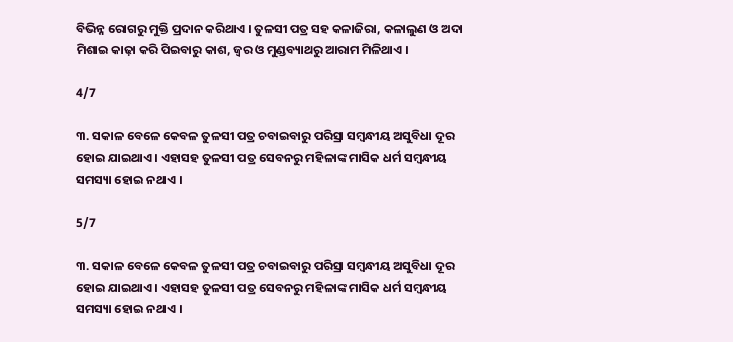ବିଭିନ୍ନ ରୋଗରୁ ମୁକ୍ତି ପ୍ରଦାନ କରିଥାଏ । ତୁଳସୀ ପତ୍ର ସହ କଳାଜିରା, କଳାଲୁଣ ଓ ଅଦା ମିଶାଇ କାଢ଼ା କରି ପିଇବାରୁ କାଶ, ଜ୍ୱର ଓ ମୁଣ୍ଡବ୍ୟାଥରୁ ଆରାମ ମିଳିଥାଏ ।

4/7

୩. ସକାଳ ବେଳେ କେବଳ ତୁଳସୀ ପତ୍ର ଚବାଇବାରୁ ପରିସ୍ରା ସମ୍ୱନ୍ଧୀୟ ଅସୁବିଧା ଦୂର ହୋଇ ଯାଇଥାଏ । ଏହାସହ ତୁଳସୀ ପତ୍ର ସେବନରୁ ମହିଳାଙ୍କ ମାସିକ ଧର୍ମ ସମ୍ୱନ୍ଧୀୟ ସମସ୍ୟା ହୋଇ ନଥାଏ ।

5/7

୩. ସକାଳ ବେଳେ କେବଳ ତୁଳସୀ ପତ୍ର ଚବାଇବାରୁ ପରିସ୍ରା ସମ୍ୱନ୍ଧୀୟ ଅସୁବିଧା ଦୂର ହୋଇ ଯାଇଥାଏ । ଏହାସହ ତୁଳସୀ ପତ୍ର ସେବନରୁ ମହିଳାଙ୍କ ମାସିକ ଧର୍ମ ସମ୍ୱନ୍ଧୀୟ ସମସ୍ୟା ହୋଇ ନଥାଏ ।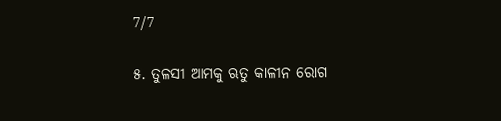7/7

୫. ତୁଳସୀ ଆମକୁ ଋତୁ କାଳୀନ ରୋଗ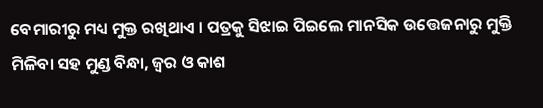ବେମାରୀରୁ ମଧ୍ୟ ମୁକ୍ତ ରଖିଥାଏ । ପତ୍ରକୁ ସିଝାଇ ପିଇଲେ ମାନସିକ ଉତ୍ତେଜନାରୁ ମୁକ୍ତି ମିଳିବା ସହ ମୁଣ୍ଡ ବିନ୍ଧା, ଜ୍ୱର ଓ କାଶ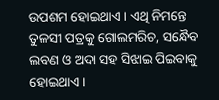ଉପଶମ ହୋଇଥାଏ । ଏଥି ନିମନ୍ତେ ତୁଳସୀ ପତ୍ରକୁ ଗୋଲମରିଚ, ସନ୍ଧୈବ ଲବଣ ଓ ଅଦା ସହ ସିଝାଇ ପିଇବାକୁ ହୋଇଥାଏ ।